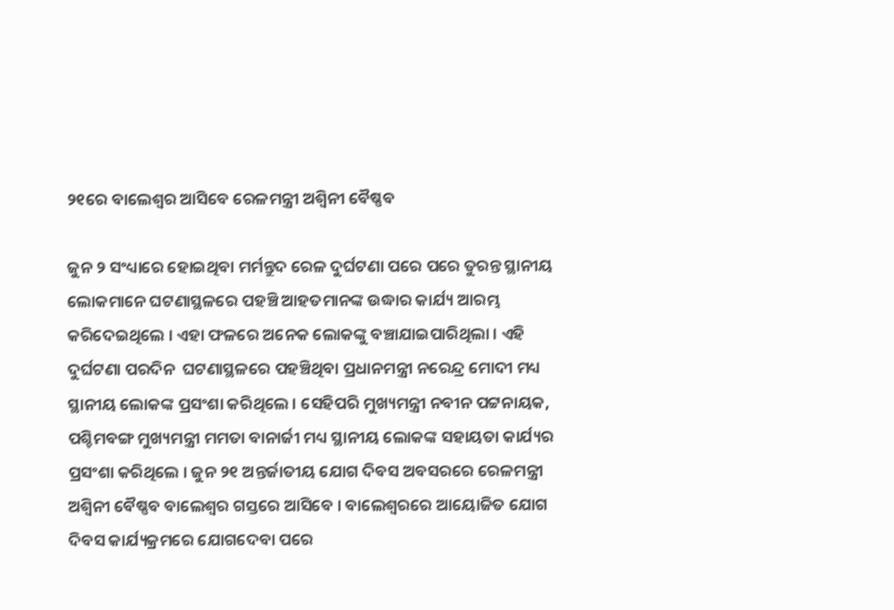୨୧ରେ ବାଲେଶ୍ବର ଆସିବେ ରେଳମନ୍ତ୍ରୀ ଅଶ୍ବିନୀ ବୈଷ୍ଣବ

ଜୁନ ୨ ସଂଧ୍ୟାରେ ହୋଇଥିବା ମର୍ମନ୍ତୁଦ ରେଳ ଦୁର୍ଘଟଣା ପରେ ପରେ ତୁରନ୍ତ ସ୍ଥାନୀୟ ଲୋକମାନେ ଘଟଣାସ୍ଥଳରେ ପହଞ୍ଚି ଆହତମାନଙ୍କ ଉଦ୍ଧାର କାର୍ଯ୍ୟ ଆରମ୍ଭ କରିଦେଇଥିଲେ । ଏହା ଫଳରେ ଅନେକ ଲୋକଙ୍କୁ ବଞ୍ଚାଯାଇପାରିଥିଲା । ଏହି ଦୁର୍ଘଟଣା ପରଦିନ  ଘଟଣାସ୍ଥଳରେ ପହଞ୍ଚିଥିବା ପ୍ରଧାନମନ୍ତ୍ରୀ ନରେନ୍ଦ୍ର ମୋଦୀ ମଧ୍ୟ ସ୍ଥାନୀୟ ଲୋକଙ୍କ ପ୍ରସଂଶା କରିଥିଲେ । ସେହିପରି ମୁଖ୍ୟମନ୍ତ୍ରୀ ନବୀନ ପଟ୍ଟନାୟକ, ପଶ୍ଚିମବଙ୍ଗ ମୁଖ୍ୟମନ୍ତ୍ରୀ ମମତା ବାନାର୍ଜୀ ମଧ୍ୟ ସ୍ଥାନୀୟ ଲୋକଙ୍କ ସହାୟତା କାର୍ଯ୍ୟର ପ୍ରସଂଶା କରିଥିଲେ । ଜୁନ ୨୧ ଅନ୍ତର୍ଜାତୀୟ ଯୋଗ ଦିବସ ଅବସରରେ ରେଳମନ୍ତ୍ରୀ ଅଶ୍ୱିନୀ ବୈଷ୍ଣବ ବାଲେଶ୍ୱର ଗସ୍ତରେ ଆସିବେ । ବାଲେଶ୍ୱରରେ ଆୟୋଜିତ ଯୋଗ ଦିବସ କାର୍ଯ୍ୟକ୍ରମରେ ଯୋଗଦେବା ପରେ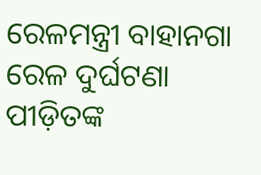ରେଳମନ୍ତ୍ରୀ ବାହାନଗା ରେଳ ଦୁର୍ଘଟଣା ପୀଡ଼ିତଙ୍କ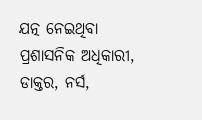ଯତ୍ନ ନେଇଥିବା ପ୍ରଶାସନିକ ଅଧିକାରୀ, ଡାକ୍ତର, ନର୍ସ,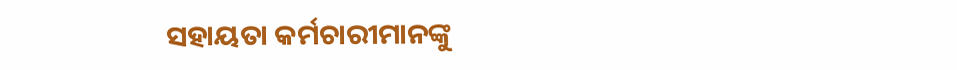ସହାୟତା କର୍ମଚାରୀମାନଙ୍କୁ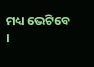ମଧ୍ୟ ଭେଟିବେ ।